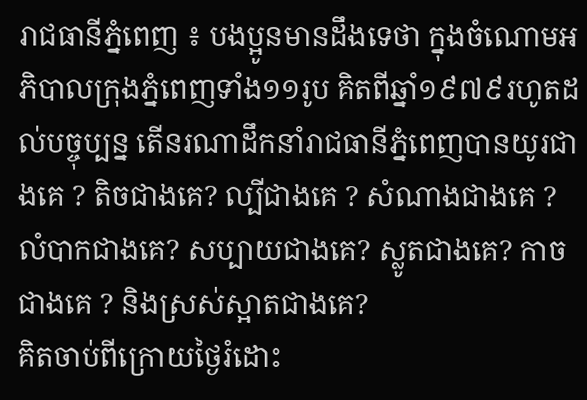រាជធានីភ្នំពេញ ៖ បងប្អូនមានដឹងទេថា ក្នុងចំណោមអភិបាលក្រុងភ្នំពេញទាំង១១រូប គិតពីឆ្នាំ១៩៧៩រហូតដល់បច្ចុប្បន្ន តើនរណាដឹកនាំរាជធានីភ្នំពេញបានយូរជាងគេ ? តិចជាងគេ? ល្បីជាងគេ ? សំណាងជាងគេ ? លំបាកជាងគេ? សប្បាយជាងគេ? ស្លូតជាងគេ? កាចជាងគេ ? និងស្រស់ស្អាតជាងគេ?
គិតចាប់ពីក្រោយថ្ងៃរំដោះ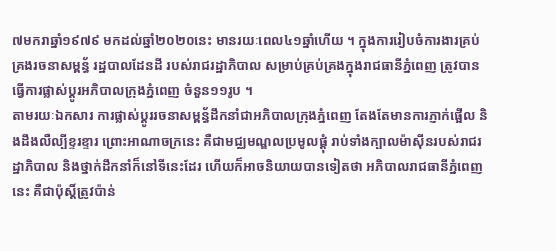៧មករាឆ្នាំ១៩៧៩ មកដល់ឆ្នាំ២០២០នេះ មានរយៈពេល៤១ឆ្នាំហើយ ។ ក្នុងការរៀបចំការងារគ្រប់គ្រងរចនាសម្ពន្ធ័ រដ្ឋបាលដែនដី របស់រាជរដ្ឋាភិបាល សម្រាប់គ្រប់គ្រងក្នុងរាជធានីភ្នំពេញ ត្រូវបានធ្វើការផ្លាស់ប្តូរអភិបាលក្រុងភ្នំពេញ ចំនួន១១រូប ។
តាមរយៈឯកសារ ការផ្លាស់ប្តូររចនាសម្ពន្ធ័ដឹកនាំជាអភិបាលក្រុងភ្នំពេញ តែងតែមានការភ្ញាក់ផ្អើល និងដឹងលឺល្បីខ្ទរខ្ទារ ព្រោះអាណាចក្រនេះ គឺជាមជ្ឈមណ្ឌលប្រមូលផ្តុំ រាប់ទាំងក្បាលម៉ាស៊ីនរបស់រាជរដ្ឋាភិបាល និងថ្នាក់ដឹកនាំក៏នៅទីនេះដែរ ហើយក៏អាចនិយាយបានទៀតថា អភិបាលរាជធានីភ្នំពេញនេះ គឺជាប៉ុស្តិ៍ត្រូវប៉ាន់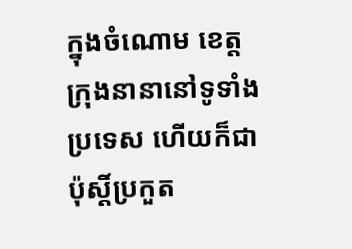ក្នុងចំណោម ខេត្តក្រុងនានានៅទូទាំងប្រទេស ហើយក៏ជាប៉ុស្តិ៍ប្រកួត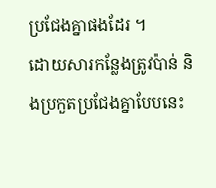ប្រជែងគ្នាផងដែរ ។
ដោយសារកន្លែងត្រូវប៉ាន់ និងប្រកួតប្រជែងគ្នាបែបនេះ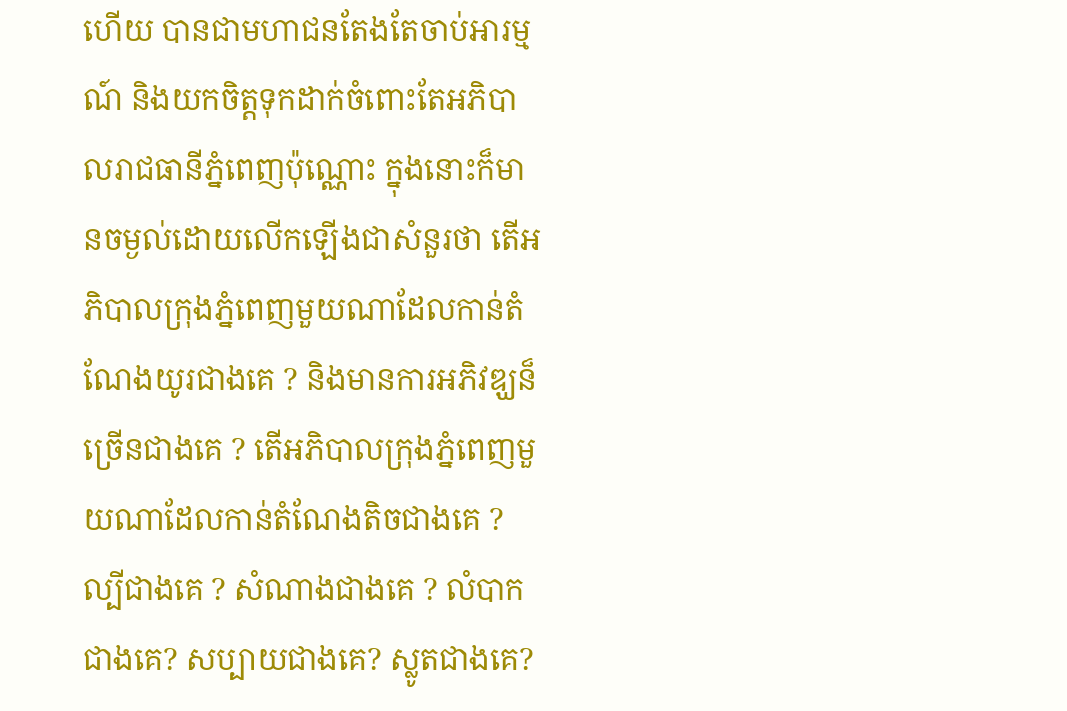ហើយ បានជាមហាជនតែងតែចាប់អារម្មណ៍ និងយកចិត្តទុកដាក់ចំពោះតែអភិបាលរាជធានីភ្នំពេញប៉ុណ្ណោះ ក្នុងនោះក៏មានចម្ងល់ដោយលើកឡើងជាសំនួរថា តើអភិបាលក្រុងភ្នំពេញមួយណាដែលកាន់តំណែងយូរជាងគេ ? និងមានការអភិវឌ្ឃន៏ច្រើនជាងគេ ? តើអភិបាលក្រុងភ្នំពេញមួយណាដែលកាន់តំណែងតិចជាងគេ ? ល្បីជាងគេ ? សំណាងជាងគេ ? លំបាកជាងគេ? សប្បាយជាងគេ? ស្លូតជាងគេ?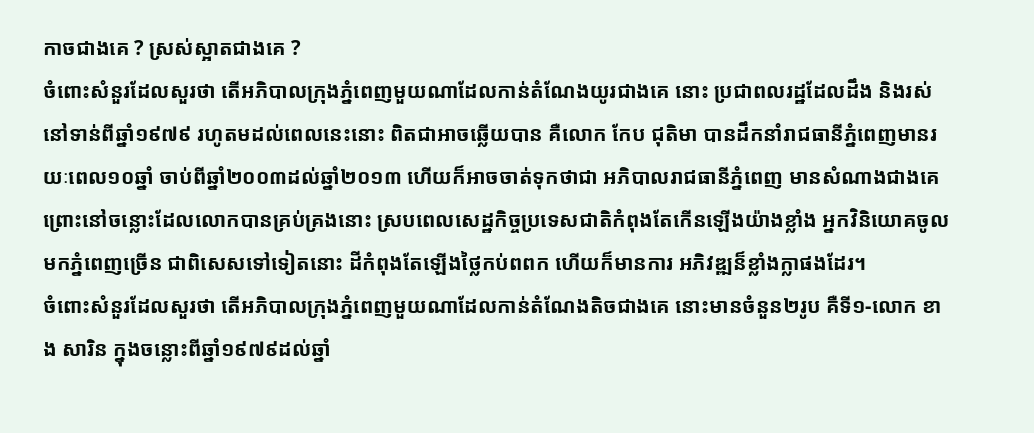កាចជាងគេ ? ស្រស់ស្អាតជាងគេ ?
ចំពោះសំនួរដែលសួរថា តើអភិបាលក្រុងភ្នំពេញមួយណាដែលកាន់តំណែងយូរជាងគេ នោះ ប្រជាពលរដ្ឋដែលដឹង និងរស់នៅទាន់ពីឆ្នាំ១៩៧៩ រហូតមដល់ពេលនេះនោះ ពិតជាអាចឆ្លើយបាន គឺលោក កែប ជុតិមា បានដឹកនាំរាជធានីភ្នំពេញមានរយៈពេល១០ឆ្នាំ ចាប់ពីឆ្នាំ២០០៣ដល់ឆ្នាំ២០១៣ ហើយក៏អាចចាត់ទុកថាជា អភិបាលរាជធានីភ្នំពេញ មានសំណាងជាងគេ ព្រោះនៅចន្លោះដែលលោកបានគ្រប់គ្រងនោះ ស្របពេលសេដ្ឋកិច្ចប្រទេសជាតិកំពុងតែកើនឡើងយ៉ាងខ្លាំង អ្នកវិនិយោគចូលមកភ្នំពេញច្រើន ជាពិសេសទៅទៀតនោះ ដីកំពុងតែឡើងថ្លៃកប់ពពក ហើយក៏មានការ អភិវឌ្ឍន៏ខ្លាំងក្លាផងដែរ។
ចំពោះសំនួរដែលសួរថា តើអភិបាលក្រុងភ្នំពេញមួយណាដែលកាន់តំណែងតិចជាងគេ នោះមានចំនួន២រូប គឺទី១-លោក ខាង សារិន ក្នុងចន្លោះពីឆ្នាំ១៩៧៩ដល់ឆ្នាំ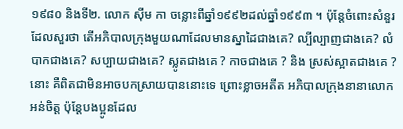១៩៨០ និងទី២. លោក ស៊ីម កា ចន្លោះពីឆ្នាំ១៩៩២ដល់ឆ្នាំ១៩៩៣ ។ ប៉ុន្តែចំពោះសំនួរដែលសួរថា តើអភិបាលក្រុងមួយណាដែលមានស្នាដៃជាងគេ? ល្បីល្បាញជាងគេ? លំបាកជាងគេ? សប្បាយជាងគេ? ស្លូតជាងគេ ? កាចជាងគេ ? និង ស្រស់ស្អាតជាងគេ ? នោះ គឺពិតជាមិនអាចបកស្រាយបាននោះទេ ព្រោះខ្លាចអតីត អភិបាលក្រុងនានាលោកអន់ចិត្ត ប៉ុន្តែបងប្អូនដែល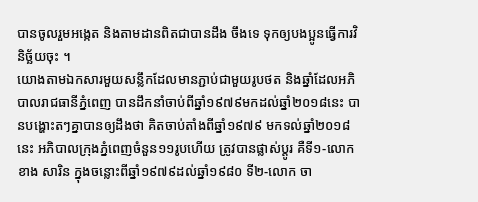បានចូលរួមអង្កេត និងតាមដានពិតជាបានដឹង ចឹងទេ ទុកឲ្យបងប្អូនធ្វើការវិនិច្ឆ័យចុះ ។
យោងតាមឯកសារមួយសន្លឹកដែលមានភ្ជាប់ជាមួយរូបថត និងឆ្នាំដែលអភិបាលរាជធានីភ្នំពេញ បានដឹកនាំចាប់ពីឆ្នាំ១៩៧៩មកដល់ឆ្នាំ២០១៨នេះ បានបង្ហោះតៗគ្នាបានឲ្យដឹងថា គិតចាប់តាំងពីឆ្នាំ១៩៧៩ មកទល់ឆ្នាំ២០១៨នេះ អភិបាលក្រុងភ្នំពេញចំនួន១១រូបហើយ ត្រូវបានផ្លាស់ប្តូរ គឺទី១-លោក ខាង សារិន ក្នុងចន្លោះពីឆ្នាំ១៩៧៩ដល់ឆ្នាំ១៩៨០ ទី២-លោក ចា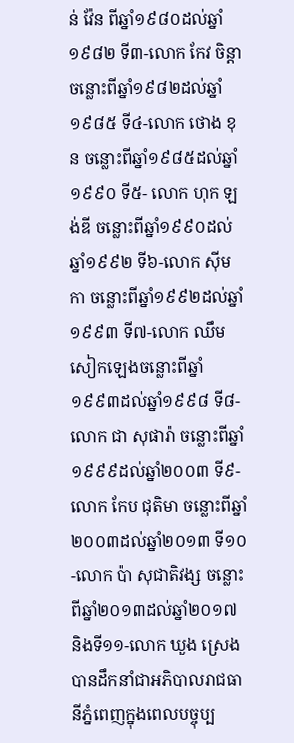ន់ វ៉ែន ពីឆ្នាំ១៩៨០ដល់ឆ្នាំ១៩៨២ ទី៣-លោក កែវ ចិន្តា ចន្លោះពីឆ្នាំ១៩៨២ដល់ឆ្នាំ១៩៨៥ ទី៤-លោក ថោង ខុន ចន្លោះពីឆ្នាំ១៩៨៥ដល់ឆ្នាំ១៩៩០ ទី៥- លោក ហុក ឡង់ឌី ចន្លោះពីឆ្នាំ១៩៩០ដល់ឆ្នាំ១៩៩២ ទី៦-លោក ស៊ីម កា ចន្លោះពីឆ្នាំ១៩៩២ដល់ឆ្នាំ១៩៩៣ ទី៧-លោក ឈឹម សៀកឡេងចន្លោះពីឆ្នាំ១៩៩៣ដល់ឆ្នាំ១៩៩៨ ទី៨- លោក ជា សុផារ៉ា ចន្លោះពីឆ្នាំ១៩៩៩ដល់ឆ្នាំ២០០៣ ទី៩-លោក កែប ជុតិមា ចន្លោះពីឆ្នាំ២០០៣ដល់ឆ្នាំ២០១៣ ទី១០-លោក ប៉ា សុជាតិវង្ស ចន្លោះពីឆ្នាំ២០១៣ដល់ឆ្នាំ២០១៧ និងទី១១-លោក ឃួង ស្រេង បានដឹកនាំជាអភិបាលរាជធានីភ្នំពេញក្នុងពេលបច្ចុប្ប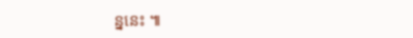ន្ននេះ ៕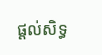ផ្តល់សិទ្ធ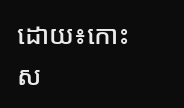ដោយ៖កោះស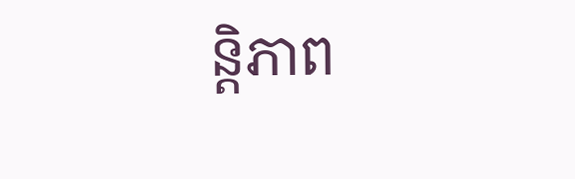ន្តិភាព